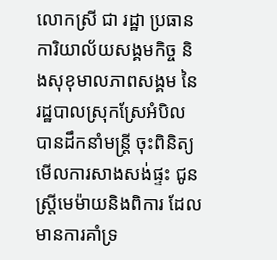លោកស្រី ជា រដ្ឋា ប្រធានការិយាល័យសង្គមកិច្ច និងសុខុមាលភាពសង្គម នៃរដ្ឋបាលស្រុកស្រែអំបិល បានដឹកនាំមន្ត្រី ចុះពិនិត្យមើលការសាងសង់ផ្ទះ ជូនស្ត្រីមេម៉ាយនិងពិការ ដែលមានការគាំទ្រ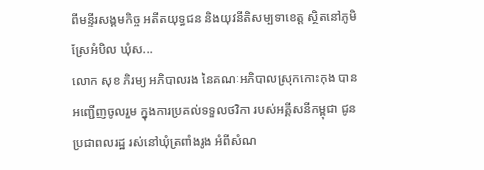ពីមន្ទីរសង្គមកិច្ច អតីតយុទ្ធជន និងយុវនីតិសម្បទាខេត្ត ស្ថិតនៅភូមិស្រែអំបិល ឃុំស...
លោក សុខ ភិរម្យ អភិបាលរង នៃគណៈអភិបាលស្រុកកោះកុង បានអញ្ជើញចូលរួម ក្នុងការប្រគល់ទទួលថវិកា របស់អគ្គីសនីកម្ពុជា ជូនប្រជាពលរដ្ឋ រស់នៅឃុំត្រពាំងរូង អំពីសំណ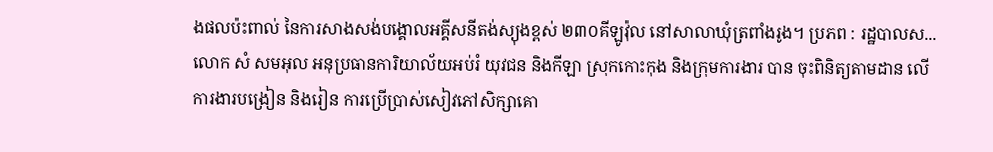ងផលប៉ះពាល់ នៃការសាងសង់បង្គោលអគ្គីសនីតង់ស្យុងខ្ពស់ ២៣០គីឡូវ៉ុល នៅសាលាឃុំត្រពាំងរូង។ ប្រភព : រដ្ឋបាលស...
លោក សំ សមអុល អនុប្រធានការិយាល័យអប់រំ យុវជន និងកីឡា ស្រុកកោះកុង និងក្រុមការងារ បាន ចុះពិនិត្យតាមដាន លើការងារបង្រៀន និងរៀន ការប្រើប្រាស់សៀវភៅសិក្សាគោ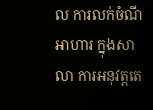ល ការលក់ចំណីអាហារ ក្នុងសាលា ការអនុវត្តតេ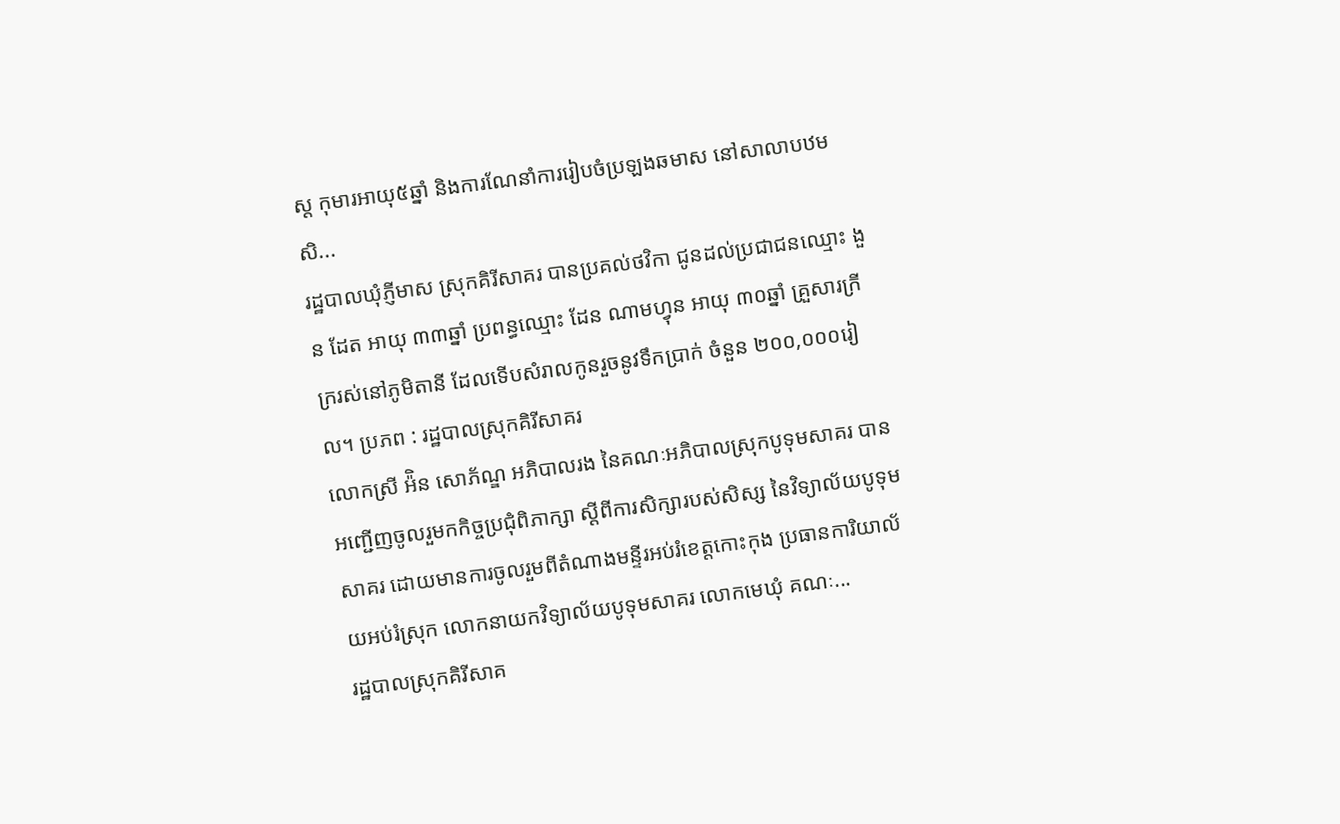ស្ត កុមារអាយុ៥ឆ្នាំ និងការណែនាំការរៀបចំប្រឡងឆមាស នៅសាលាបឋមសិ...
រដ្ឋបាលឃំុភ្ញីមាស ស្រុកគិរីសាគរ បានប្រគល់ថវិកា ជូនដល់ប្រជាជនឈ្មោះ ងួន ដែត អាយុ ៣៣ឆ្នាំ ប្រពន្ធឈ្មោះ ដែន ណាមហ្វុន អាយុ ៣០ឆ្នាំ គ្រួសារក្រីក្ររស់នៅភូមិតានី ដែលទើបសំរាលកូនរួចនូវទឹកប្រាក់ ចំនួន ២០០,០០០រៀល។ ប្រភព : រដ្ឋបាលស្រុកគិរីសាគរ
លោកស្រី អ៉ិន សោភ័ណ្ឌ អភិបាលរង នៃគណៈអភិបាលស្រុកបូទុមសាគរ បានអញ្ជើញចូលរួមកកិច្ចប្រជុំពិភាក្សា ស្តីពីការសិក្សារបស់សិស្ស នៃវិទ្យាល័យបូទុមសាគរ ដោយមានការចូលរួមពីតំណាងមន្ទីរអប់រំខេត្តកោះកុង ប្រធានការិយាល័យអប់រំស្រុក លោកនាយកវិទ្យាល័យបូទុមសាគរ លោកមេឃុំ គណៈ...
រដ្ឋបាលស្រុកគិរីសាគ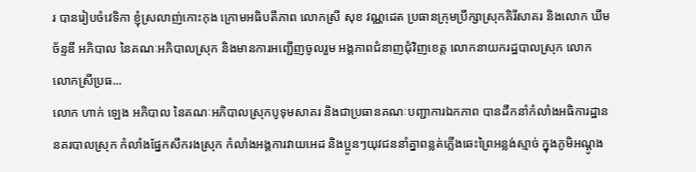រ បានរៀបចំវេទិកា ខ្ញុំស្រលាញ់កោះកុង ក្រោមអធិបតីភាព លោកស្រី សុខ វណ្ណដេត ប្រធានក្រុមប្រឹក្សាស្រុកគិរីសាគរ និងលោក ឃឹម ច័ន្ទឌី អភិបាល នៃគណៈអភិបាលស្រុក និងមានការអញ្ជើញចូលរួម អង្គភាពជំនាញជុំវិញខេត្ត លោកនាយករដ្ឋបាលស្រុក លោក លោកស្រីប្រធ...
លោក ហាក់ ឡេង អភិបាល នៃគណៈអភិបាលស្រុកបូទុមសាគរ និងជាប្រធានគណៈបញ្ជាការឯកភាព បានដឹកនាំកំលាំងអធិការដ្ឋាននគរបាលស្រុក កំលាំងផ្នែកសឹករងស្រុក កំលាំងអង្គការវាយអេដ និងប្អូនៗយុវជននាំគ្នាពន្លត់ភ្លើងឆេះព្រៃអន្លង់ស្មាច់ ក្នុងភូមិអណ្តូង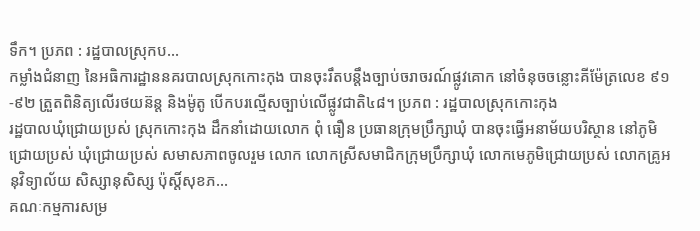ទឹក។ ប្រភព : រដ្ឋបាលស្រុកប...
កម្លាំងជំនាញ នៃអធិការដ្ឋាននគរបាលស្រុកកោះកុង បានចុះរឹតបន្តឹងច្បាប់ចរាចរណ៍ផ្លូវគោក នៅចំនុចចន្លោះគីម៉ែត្រលេខ ៩១-៩២ ត្រួតពិនិត្យលើរថយន៊ន្ត និងម៉ូតូ បើកបរល្មើសច្បាប់លើផ្លូវជាតិ៤៨។ ប្រភព : រដ្ឋបាលស្រុកកោះកុង
រដ្ឋបាលឃុំជ្រោយប្រស់ ស្រុកកោះកុង ដឹកនាំដោយលោក ពុំ ធឿន ប្រធានក្រុមប្រឹក្សាឃុំ បានចុះធ្វើអនាម័យបរិស្ថាន នៅភូមិជ្រោយប្រស់ ឃុំជ្រោយប្រស់ សមាសភាពចូលរួម លោក លោកស្រីសមាជិកក្រុមប្រឹក្សាឃុំ លោកមេភូមិជ្រោយប្រស់ លោកគ្រូអនុវិទ្យាល័យ សិស្សានុសិស្ស ប៉ុស្តិ៍សុខភ...
គណៈកម្មការសម្រ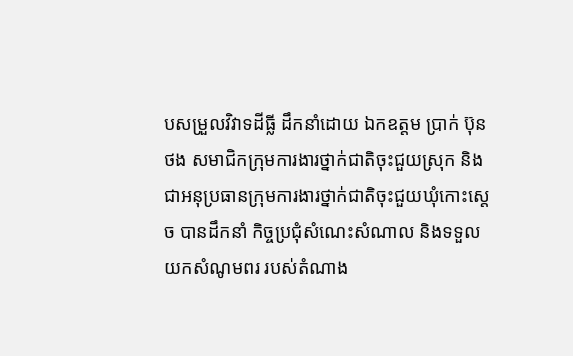បសម្រួលវិវាទដីធ្លី ដឹកនាំដោយ ឯកឧត្តម ប្រាក់ ប៊ុនថង សមាជិកក្រុមការងារថ្នាក់ជាតិចុះជួយស្រុក និងជាអនុប្រធានក្រុមការងារថ្នាក់ជាតិចុះជួយឃុំកោះស្តេច បានដឹកនាំ កិច្ចប្រជុំសំណេះសំណាល និងទទួលយកសំណូមពរ របស់តំណាង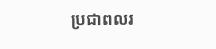ប្រជាពលរ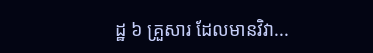ដ្ឋ ៦ គ្រួសារ ដែលមានវិវា...